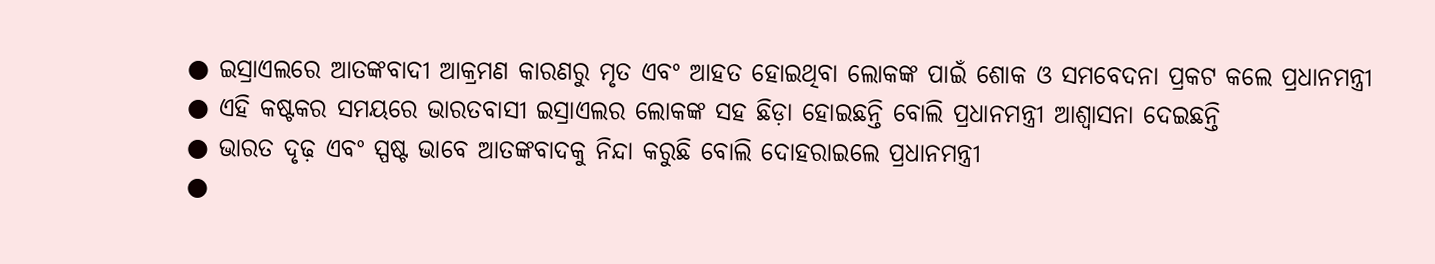● ଇସ୍ରାଏଲରେ ଆତଙ୍କବାଦୀ ଆକ୍ରମଣ କାରଣରୁ ମୃତ ଏବଂ ଆହତ ହୋଇଥିବା ଲୋକଙ୍କ ପାଇଁ ଶୋକ ଓ ସମବେଦନା ପ୍ରକଟ କଲେ ପ୍ରଧାନମନ୍ତ୍ରୀ
● ଏହି କଷ୍ଟକର ସମୟରେ ଭାରତବାସୀ ଇସ୍ରାଏଲର ଲୋକଙ୍କ ସହ ଛିଡ଼ା ହୋଇଛନ୍ତି ବୋଲି ପ୍ରଧାନମନ୍ତ୍ରୀ ଆଶ୍ୱାସନା ଦେଇଛନ୍ତି
● ଭାରତ ଦୃଢ଼ ଏବଂ ସ୍ପଷ୍ଟ ଭାବେ ଆତଙ୍କବାଦକୁ ନିନ୍ଦା କରୁଛି ବୋଲି ଦୋହରାଇଲେ ପ୍ରଧାନମନ୍ତ୍ରୀ
●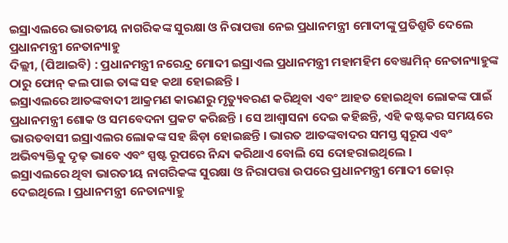ଇସ୍ରାଏଲରେ ଭାରତୀୟ ନାଗରିକଙ୍କ ସୁରକ୍ଷା ଓ ନିରାପତ୍ତା ନେଇ ପ୍ରଧାନମନ୍ତ୍ରୀ ମୋଦୀଙ୍କୁ ପ୍ରତିଶ୍ରୁତି ଦେଲେ ପ୍ରଧାନମନ୍ତ୍ରୀ ନେତାନ୍ୟାହୁ
ଦିଲ୍ଲୀ, (ପିଆଇବି) : ପ୍ରଧାନମନ୍ତ୍ରୀ ନରେନ୍ଦ୍ର ମୋଦୀ ଇସ୍ରାଏଲ ପ୍ରଧାନମନ୍ତ୍ରୀ ମହାମହିମ ବେଞ୍ଜାମିନ୍ ନେତାନ୍ୟାହୁଙ୍କ ଠାରୁ ଫୋନ୍ କଲ ପାଇ ତାଙ୍କ ସହ କଥା ହୋଇଛନ୍ତି ।
ଇସ୍ରାଏଲରେ ଆତଙ୍କବାଦୀ ଆକ୍ରମଣ କାରଣରୁ ମୃତ୍ୟୁବରଣ କରିଥିବା ଏବଂ ଆହତ ହୋଇଥିବା ଲୋକଙ୍କ ପାଇଁ ପ୍ରଧାନମନ୍ତ୍ରୀ ଶୋକ ଓ ସମବେଦନା ପ୍ରକଟ କରିଛନ୍ତି । ସେ ଆଶ୍ୱାସନା ଦେଇ କହିଛନ୍ତି, ଏହି କଷ୍ଟକର ସମୟରେ ଭାରତବାସୀ ଇସ୍ରାଏଲର ଲୋକଙ୍କ ସହ ଛିଡ଼ା ହୋଇଛନ୍ତି । ଭାରତ ଆତଙ୍କବାଦର ସମସ୍ତ ସ୍ୱରୂପ ଏବଂ ଅଭିବ୍ୟକ୍ତିକୁ ଦୃଢ଼ ଭାବେ ଏବଂ ସ୍ପଷ୍ଟ ରୂପରେ ନିନ୍ଦା କରିଥାଏ ବୋଲି ସେ ଦୋହରାଇଥିଲେ ।
ଇସ୍ରାଏଲରେ ଥିବା ଭାରତୀୟ ନାଗରିକଙ୍କ ସୁରକ୍ଷା ଓ ନିରାପତ୍ତା ଉପରେ ପ୍ରଧାନମନ୍ତ୍ରୀ ମୋଦୀ ଜୋର୍ ଦେଇଥିଲେ । ପ୍ରଧାନମନ୍ତ୍ରୀ ନେତାନ୍ୟାହୁ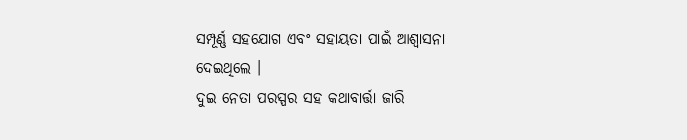ସମ୍ପୂର୍ଣ୍ଣ ସହଯୋଗ ଏବଂ ସହାୟତା ପାଇଁ ଆଶ୍ୱାସନା ଦେଇଥିଲେ ।
ଦୁଇ ନେତା ପରସ୍ପର ସହ କଥାବାର୍ତ୍ତା ଜାରି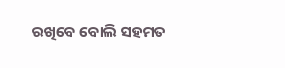ରଖିବେ ବୋଲି ସହମତ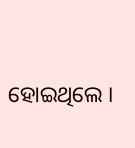ହୋଇଥିଲେ ।